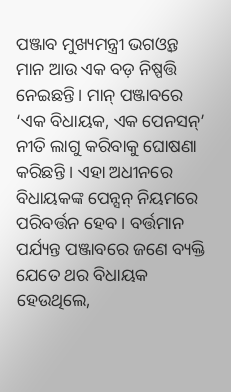ପଞ୍ଜାବ ମୁଖ୍ୟମନ୍ତ୍ରୀ ଭଗଓ୍ବନ୍ତ ମାନ ଆଉ ଏକ ବଡ଼ ନିଷ୍ପତ୍ତି ନେଇଛନ୍ତି। ମାନ୍ ପଞ୍ଜାବରେ ‘ଏକ ବିଧାୟକ, ଏକ ପେନସନ୍’ ନୀତି ଲାଗୁ କରିବାକୁ ଘୋଷଣା କରିଛନ୍ତି । ଏହା ଅଧୀନରେ ବିଧାୟକଙ୍କ ପେନ୍ସନ୍ ନିୟମରେ ପରିବର୍ତ୍ତନ ହେବ। ବର୍ତ୍ତମାନ ପର୍ଯ୍ୟନ୍ତ ପଞ୍ଜାବରେ ଜଣେ ବ୍ୟକ୍ତି ଯେତେ ଥର ବିଧାୟକ ହେଉଥିଲେ,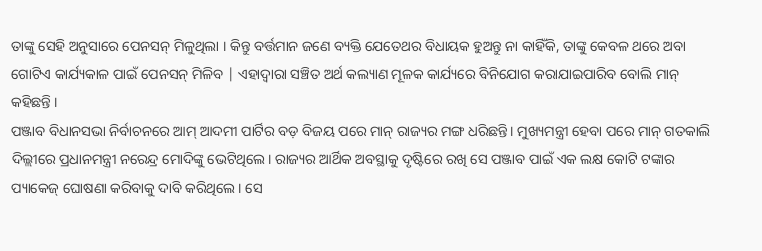ତାଙ୍କୁ ସେହି ଅନୁସାରେ ପେନସନ୍ ମିଳୁଥିଲା । କିନ୍ତୁ ବର୍ତ୍ତମାନ ଜଣେ ବ୍ୟକ୍ତି ଯେତେଥର ବିଧାୟକ ହୁଅନ୍ତୁ ନା କାହିଁକି, ତାଙ୍କୁ କେବଳ ଥରେ ଅବା ଗୋଟିଏ କାର୍ଯ୍ୟକାଳ ପାଇଁ ପେନସନ୍ ମିଳିବ | ଏହାଦ୍ବାରା ସଞ୍ଚିତ ଅର୍ଥ କଲ୍ୟାଣ ମୂଳକ କାର୍ଯ୍ୟରେ ବିନିଯୋଗ କରାଯାଇପାରିବ ବୋଲି ମାନ୍ କହିଛନ୍ତି ।
ପଞ୍ଜାବ ବିଧାନସଭା ନିର୍ବାଚନରେ ଆମ୍ ଆଦମୀ ପାର୍ଟିର ବଡ଼ ବିଜୟ ପରେ ମାନ୍ ରାଜ୍ୟର ମଙ୍ଗ ଧରିଛନ୍ତି। ମୁଖ୍ୟମନ୍ତ୍ରୀ ହେବା ପରେ ମାନ୍ ଗତକାଲି ଦିଲ୍ଲୀରେ ପ୍ରଧାନମନ୍ତ୍ରୀ ନରେନ୍ଦ୍ର ମୋଦିଙ୍କୁ ଭେଟିଥିଲେ। ରାଜ୍ୟର ଆର୍ଥିକ ଅବସ୍ଥାକୁ ଦୃଷ୍ଟିରେ ରଖି ସେ ପଞ୍ଜାବ ପାଇଁ ଏକ ଲକ୍ଷ କୋଟି ଟଙ୍କାର ପ୍ୟାକେଜ୍ ଘୋଷଣା କରିବାକୁ ଦାବି କରିଥିଲେ। ସେ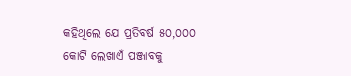କହିଥିଲେ ଯେ ପ୍ରତିବର୍ଷ ୫୦,୦୦୦ କୋଟି ଲେଖାଏଁ ପଞ୍ଜାବକୁ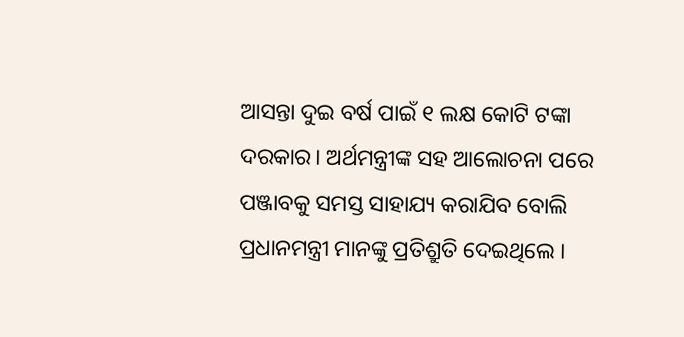ଆସନ୍ତା ଦୁଇ ବର୍ଷ ପାଇଁ ୧ ଲକ୍ଷ କୋଟି ଟଙ୍କା ଦରକାର। ଅର୍ଥମନ୍ତ୍ରୀଙ୍କ ସହ ଆଲୋଚନା ପରେ ପଞ୍ଜାବକୁ ସମସ୍ତ ସାହାଯ୍ୟ କରାଯିବ ବୋଲି ପ୍ରଧାନମନ୍ତ୍ରୀ ମାନଙ୍କୁ ପ୍ରତିଶ୍ରୁତି ଦେଇଥିଲେ ।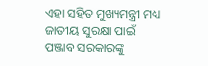ଏହା ସହିତ ମୁଖ୍ୟମନ୍ତ୍ରୀ ମଧ୍ୟ ଜାତୀୟ ସୁରକ୍ଷା ପାଇଁ ପଞ୍ଜାବ ସରକାରଙ୍କୁ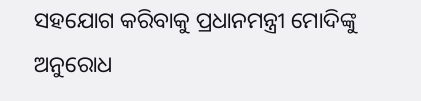ସହଯୋଗ କରିବାକୁ ପ୍ରଧାନମନ୍ତ୍ରୀ ମୋଦିଙ୍କୁ ଅନୁରୋଧ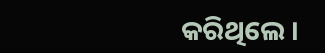କରିଥିଲେ ।